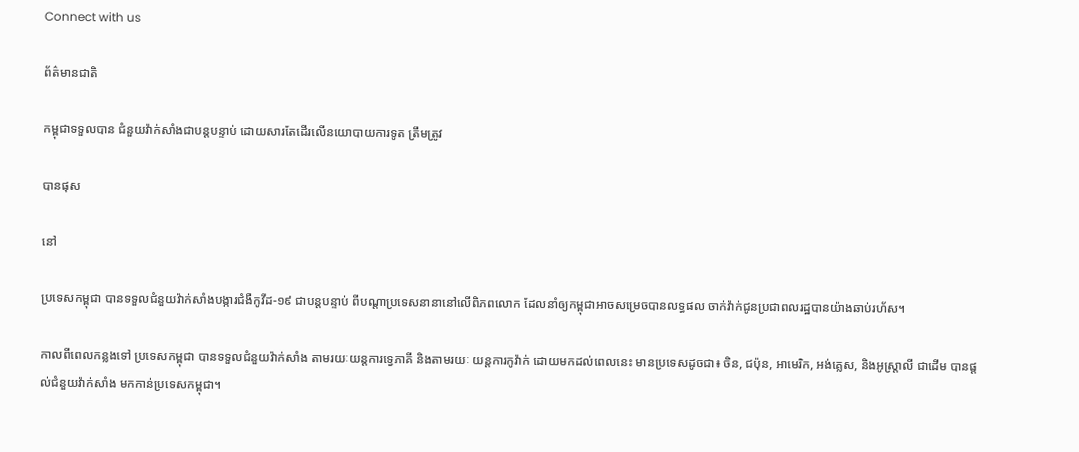Connect with us

ព័ត៌មានជាតិ

កម្ពុជាទទួលបាន ជំនួយវ៉ាក់សាំងជាបន្តបន្ទាប់ ដោយសារតែដើរលើនយោបាយការទូត ត្រឹមត្រូវ

បានផុស

នៅ

ប្រទេសកម្ពុជា បានទទួលជំនួយវ៉ាក់សាំងបង្ការជំងឺកូវីដ-១៩ ជាបន្តបន្ទាប់ ពីបណ្ដាប្រទេសនានានៅលើពិភពលោក ដែលនាំឲ្យកម្ពុជាអាចសម្រេចបានលទ្ធផល ចាក់វ៉ាក់ជូនប្រជាពលរដ្ឋបានយ៉ាងឆាប់រហ័ស។

កាលពីពេលកន្លងទៅ ប្រទេសកម្ពុជា បានទទួលជំនួយវ៉ាក់សាំង តាមរយៈយន្តការទ្វេភាគី និងតាមរយៈ យន្តការកូវ៉ាក់ ដោយមកដល់ពេលនេះ មានប្រទេសដូចជា៖ ចិន, ជប៉ុន, អាមេរិក, អង់គ្លេស, និងអូស្ត្រាលី ជាដើម បានផ្ដល់ជំនួយវ៉ាក់សាំង មកកាន់ប្រទេសកម្ពុជា។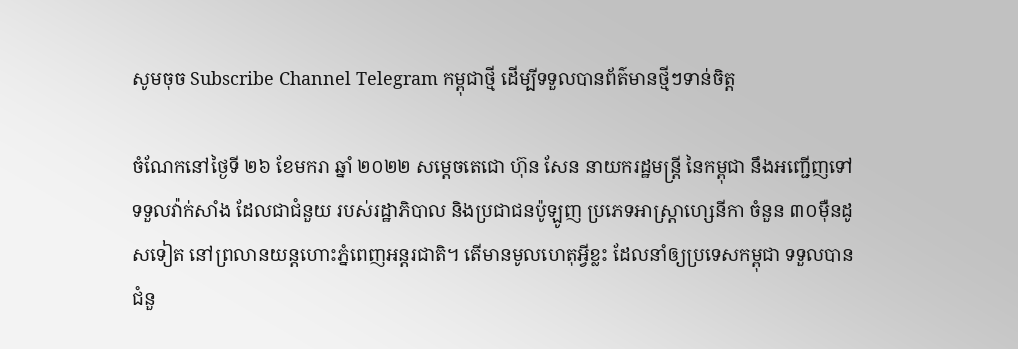សូមចុច Subscribe Channel Telegram កម្ពុជាថ្មី ដើម្បីទទួលបានព័ត៌មានថ្មីៗទាន់ចិត្ត

ចំណែកនៅថ្ងៃទី ២៦ ខែមករា ឆ្នាំ ២០២២ សម្ដេចតេជោ ហ៊ុន សែន នាយករដ្ឋមន្ត្រី នៃកម្ពុជា នឹងអញ្ជើញទៅទទួលវ៉ាក់សាំង ដែលជាជំនួយ របស់រដ្ឋាភិបាល និងប្រជាជនប៉ូឡូញ ប្រភេទអាស្ត្រាហ្សេនីកា ចំនួន ៣០ម៉ឺនដូសទៀត នៅព្រលានយន្ដហោះភ្នំពេញអន្តរជាតិ។ តើមានមូលហេតុអ្វីខ្លះ ដែលនាំឲ្យប្រទេសកម្ពុជា ទទួលបានជំនួ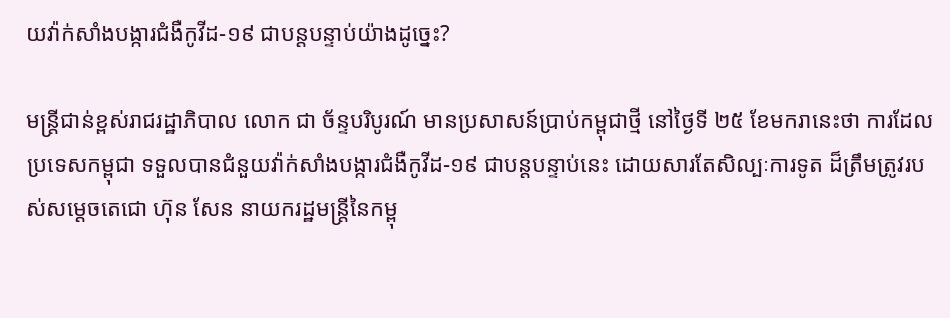យវ៉ាក់សាំងបង្ការជំងឺកូវីដ-១៩ ជាបន្តបន្ទាប់យ៉ាងដូច្នេះ?

មន្ត្រីជាន់ខ្ពស់រាជរដ្ឋាភិបាល លោក ជា ច័ន្ទបរិបូរណ៍ មានប្រសាសន៍ប្រាប់កម្ពុជាថ្មី នៅថ្ងៃទី ២៥ ខែមករានេះថា ការដែលប្រទេសកម្ពុជា ទទួលបានជំនួយវ៉ាក់សាំងបង្ការជំងឺកូវីដ-១៩ ជាបន្តបន្ទាប់នេះ ដោយសារតែសិល្បៈការទូត ដ៏ត្រឹមត្រូវរបស់សម្ដេចតេជោ ហ៊ុន សែន នាយករដ្ឋមន្ត្រីនៃកម្ពុ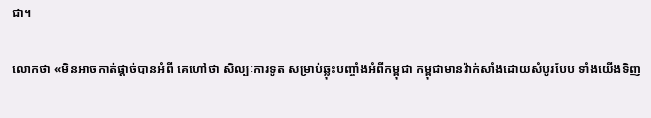ជា។

លោកថា «មិនអាចកាត់ផ្ដាច់បានអំពី គេហៅថា សិល្បៈការទូត សម្រាប់ឆ្លុះបញ្ចាំងអំពីកម្ពុជា កម្ពុជាមានវ៉ាក់សាំងដោយសំបូរបែប ទាំងយើងទិញ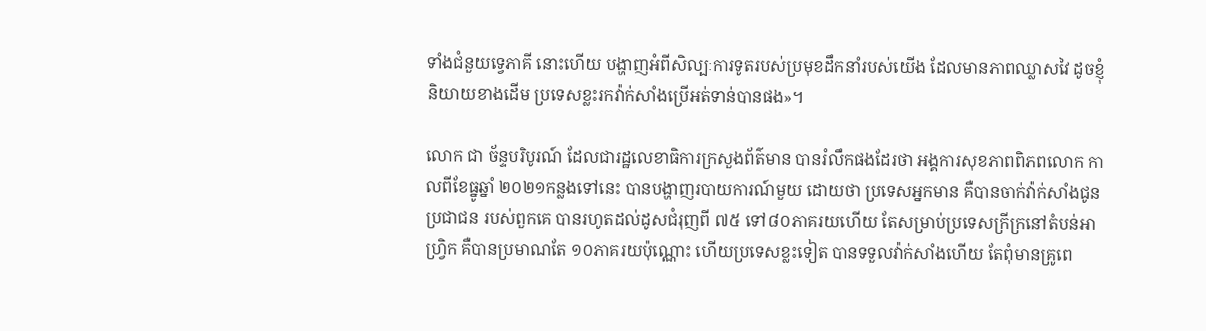ទាំងជំនួយទ្វេភាគី នោះហើយ បង្ហាញអំពីសិល្បៈការទូតរបស់ប្រមុខដឹកនាំរបស់យើង ដែលមានភាពឈ្លាសវៃ ដូចខ្ញុំនិយាយខាងដើម ប្រទេសខ្លះរកវ៉ាក់សាំងប្រើអត់ទាន់បានផង»។

លោក ជា ច័ន្ទបរិបូរណ៍ ដែលជារដ្ឋលេខាធិការក្រសួងព័ត៌មាន បានរំលឹកផងដែរថា អង្គការសុខភាពពិភពលោក កាលពីខែធ្នូឆ្នាំ ២០២១កន្លងទៅនេះ បានបង្ហាញរបាយការណ៍មួយ ដោយថា ប្រទេសអ្នកមាន គឺបានចាក់វ៉ាក់សាំងជូនប្រជាជន របស់ពួកគេ បានរហូតដល់ដូសជំរុញពី ៧៥ ទៅ៨០ភាគរយហើយ តែសម្រាប់ប្រទេសក្រីក្រនៅតំបន់អាហ្វ្រិក គឺបានប្រមាណតែ ១០ភាគរយប៉ុណ្ណោះ ហើយប្រទេសខ្លះទៀត បានទទួលវ៉ាក់សាំងហើយ តែពុំមានគ្រូពេ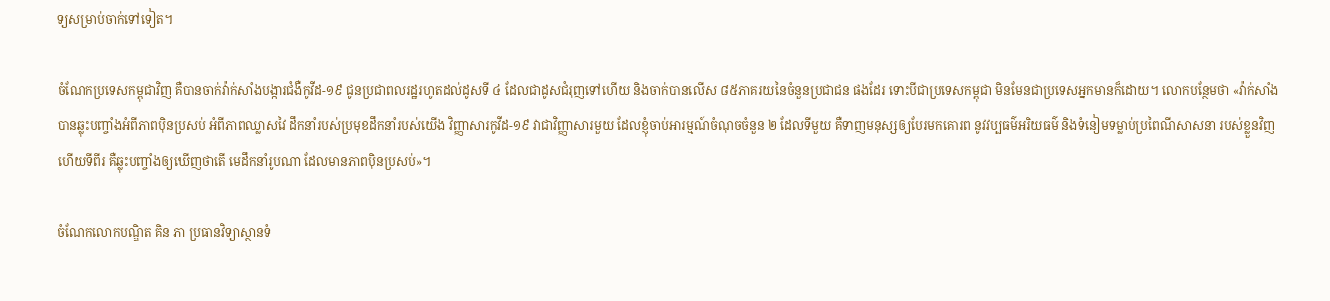ទ្យសម្រាប់ចាក់ទៅទៀត។

ចំណែកប្រទេសកម្ពុជាវិញ គឺបានចាក់វ៉ាក់សាំងបង្ការជំងឺកូវីដ-១៩ ជូនប្រជាពលរដ្ឋរហូតដល់ដូសទី ៤ ដែលជាដូសជំរុញទៅហើយ និងចាក់បានលើស ៨៥ភាគរយនៃចំនួនប្រជាជន ផងដែរ ទោះបីជាប្រទេសកម្ពុជា មិនមែនជាប្រទេសអ្នកមានក៏ដោយ។ លោកបន្ថែមថា «វ៉ាក់សាំង បានឆ្លុះបញ្ចាំងអំពីភាពប៉ិនប្រសប់ អំពីភាពឈ្លាសវៃ ដឹកនាំរបស់ប្រមុខដឹកនាំរបស់យើង វិញ្ញាសារកូវីដ-១៩ វាជាវិញ្ញាសារមួយ ដែលខ្ញុំចាប់អារម្មណ៍ចំណុចចំនួន ២ ដែលទីមួយ គឺទាញមនុស្សឲ្យបែរមកគោរព នូវវប្បធម៌អរិយធម៌ និងទំនៀមទម្លាប់ប្រពៃណីសាសនា របស់ខ្លួនវិញ ហើយទីពីរ គឺឆ្លុះបញ្ចាំងឲ្យឃើញថាតើ មេដឹកនាំរូបណា ដែលមានភាពប៉ិនប្រសប់»។

ចំណែកលោកបណ្ឌិត គិន ភា ប្រធានវិទ្យាស្ថានទំ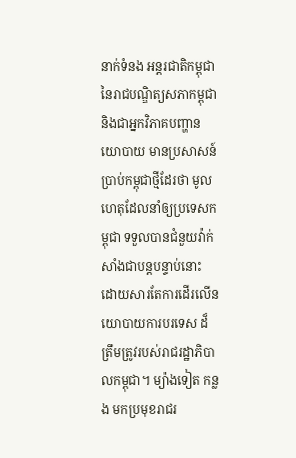នាក់ទំនង អន្តរជាតិកម្ពុជា នៃរាជបណ្ឌិត្យសភាកម្ពុជា និងជាអ្នកវិភាគបញ្ហានយោបាយ មានប្រសាសន៍ប្រាប់កម្ពុជាថ្មីដែរថា មូលហេតុដែលនាំឲ្យប្រទេសកម្ពុជា ទទួលបានជំនួយវ៉ាក់សាំងជាបន្តបន្ទាប់នោះ ដោយសារតែការដើរលើនយោបាយការបរទេស ដ៏ត្រឹមត្រូវរបស់រាជរដ្ឋាភិបាលកម្ពុជា។ ម្យ៉ាងទៀត កន្លង មកប្រមុខរាជរ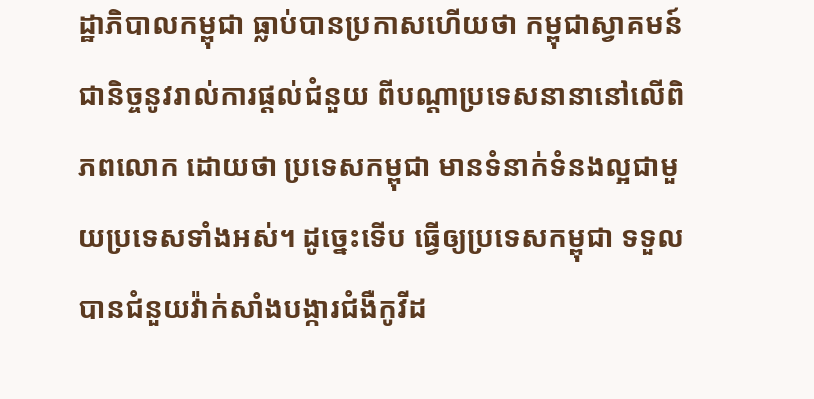ដ្ឋាភិបាលកម្ពុជា ធ្លាប់បានប្រកាសហើយថា កម្ពុជាស្វាគមន៍ជានិច្ចនូវរាល់ការផ្ដល់ជំនួយ ពីបណ្ដាប្រទេសនានានៅលើពិភពលោក ដោយថា ប្រទេសកម្ពុជា មានទំនាក់ទំនងល្អជាមួយប្រទេសទាំងអស់។ ដូច្នេះទើប ធ្វើឲ្យប្រទេសកម្ពុជា ទទួលបានជំនួយវ៉ាក់សាំងបង្ការជំងឺកូវីដ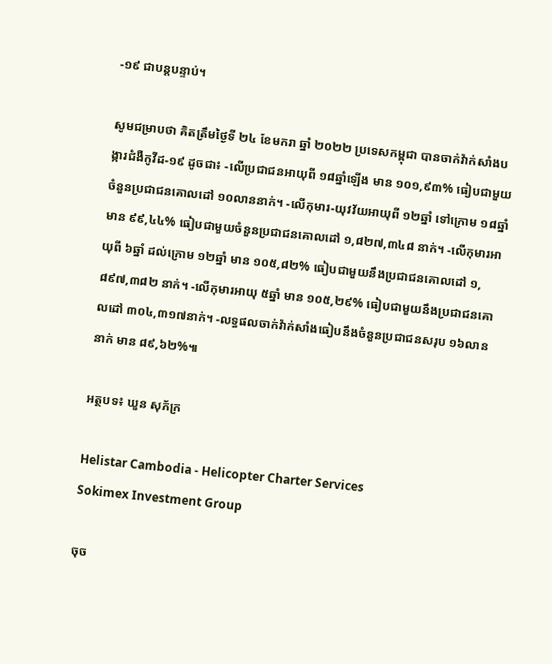-១៩ ជាបន្តបន្ទាប់។

សូមជម្រាបថា គិតត្រឹមថ្ងៃទី ២៤ ខែមករា ឆ្នាំ ២០២២ ប្រទេសកម្ពុជា បានចាក់វ៉ាក់សាំងបង្ការជំងឺកូវីដ-១៩ ដូចជា៖ -លើប្រជាជនអាយុពី ១៨ឆ្នាំឡើង មាន ១០១,៩៣% ធៀបជាមួយចំនួនប្រជាជនគោលដៅ ១០លាននាក់។ -លើកុមារ-យុវវ័យអាយុពី ១២ឆ្នាំ ទៅក្រោម ១៨ឆ្នាំ មាន ៩៩,៤៤% ធៀបជាមួយចំនួនប្រជាជនគោលដៅ ១,៨២៧,៣៤៨ នាក់។ -លើកុមារអាយុពី ៦ឆ្នាំ ដល់ក្រោម ១២ឆ្នាំ មាន ១០៥,៨២% ធៀបជាមួយនឹងប្រជាជនគោលដៅ ១,៨៩៧,៣៨២ នាក់។ -លើកុមារអាយុ ៥ឆ្នាំ មាន ១០៥,២៩% ធៀបជាមួយនឹងប្រជាជនគោលដៅ ៣០៤,៣១៧នាក់។ -លទ្ធផលចាក់វ៉ាក់សាំងធៀបនឹងចំនួនប្រជាជនសរុប ១៦លាននាក់ មាន ៨៩,៦២%៕

អត្ថបទ៖ ឃួន សុភ័ក្រ

Helistar Cambodia - Helicopter Charter Services
Sokimex Investment Group

ចុច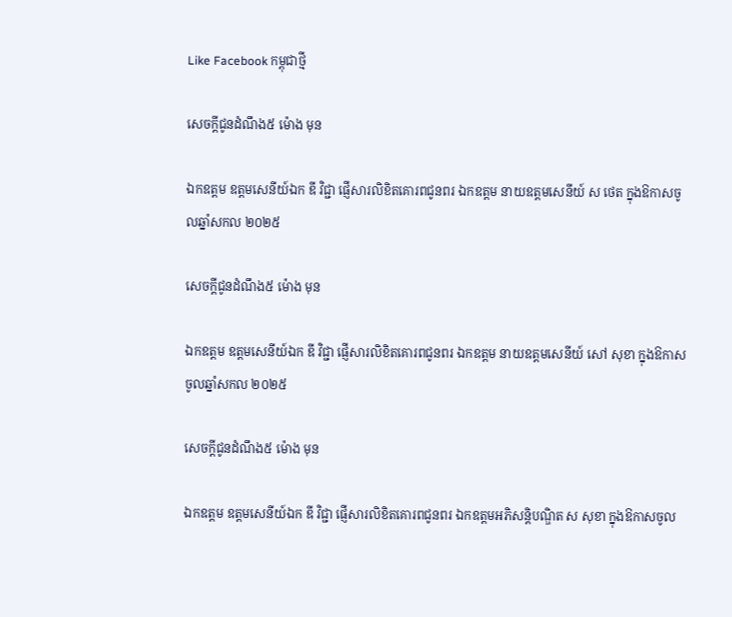Like Facebook កម្ពុជាថ្មី

សេចក្ដីជូនដំណឹង៥ ម៉ោង មុន

ឯកឧត្តម ឧត្តមសេនីយ៍ឯក ឌី វិជ្ជា ផ្ញើសារលិខិតគោរពជូនពរ ឯកឧត្ដម នាយឧត្តមសេនីយ៍ ស ថេត ក្នុងឱកាសចូលឆ្នាំសកល ២០២៥

សេចក្ដីជូនដំណឹង៥ ម៉ោង មុន

ឯកឧត្តម ឧត្តមសេនីយ៍ឯក ឌី វិជ្ជា ផ្ញើសារលិខិតគោរពជូនពរ ឯកឧត្ដម នាយឧត្ដមសេនីយ៍ សៅ សុខា ក្នុងឱកាសចូលឆ្នាំសកល ២០២៥

សេចក្ដីជូនដំណឹង៥ ម៉ោង មុន

ឯកឧត្តម ឧត្តមសេនីយ៍ឯក ឌី វិជ្ជា ផ្ញើសារលិខិតគោរពជូនពរ ឯកឧត្ដមអភិសន្តិបណ្ឌិត ស សុខា ក្នុងឱកាសចូល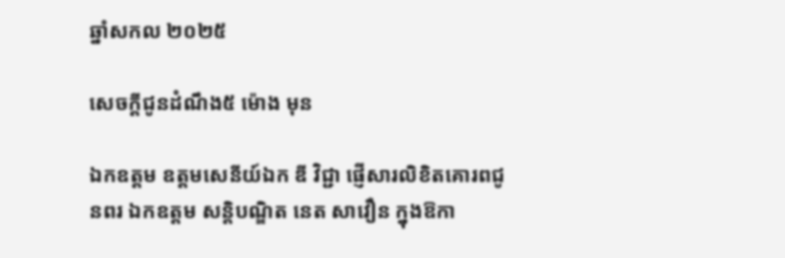ឆ្នាំសកល ២០២៥

សេចក្ដីជូនដំណឹង៥ ម៉ោង មុន

ឯកឧត្តម ឧត្តមសេនីយ៍ឯក ឌី វិជ្ជា ផ្ញើសារលិខិតគោរពជូនពរ ឯកឧត្តម សន្តិបណ្ឌិត នេត សាវឿន ក្នុងឱកា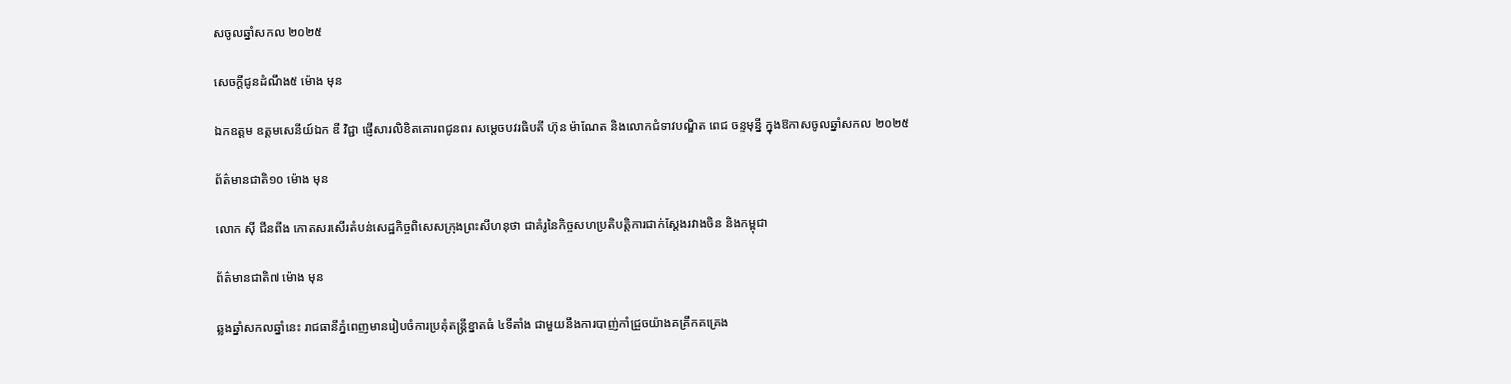សចូលឆ្នាំសកល ២០២៥

សេចក្ដីជូនដំណឹង៥ ម៉ោង មុន

ឯកឧត្តម ឧត្តមសេនីយ៍ឯក ឌី វិជ្ជា ផ្ញើសារលិខិតគោរពជូនពរ សម្ដេចបវរធិបតី ហ៊ុន ម៉ាណែត និងលោកជំទាវបណ្ឌិត ពេជ ចន្ទមុន្នី ក្នុងឱកាសចូលឆ្នាំសកល ២០២៥

ព័ត៌មានជាតិ១០ ម៉ោង មុន

លោក ស៊ី ជីនពីង កោតសរសើរតំបន់សេដ្ឋកិច្ចពិសេសក្រុងព្រះសីហនុថា ជាគំរូនៃកិច្ចសហប្រតិបត្តិការជាក់ស្តែងរវាងចិន និងកម្ពុជា

ព័ត៌មានជាតិ៧ ម៉ោង មុន

ឆ្លងឆ្នាំសកលឆ្នាំនេះ រាជធានីភ្នំពេញមានរៀបចំការប្រគុំតន្រ្តីខ្នាតធំ ៤ទីតាំង ជាមួយនឹងការបាញ់កាំជ្រួចយ៉ាងគគ្រឹកគគ្រេង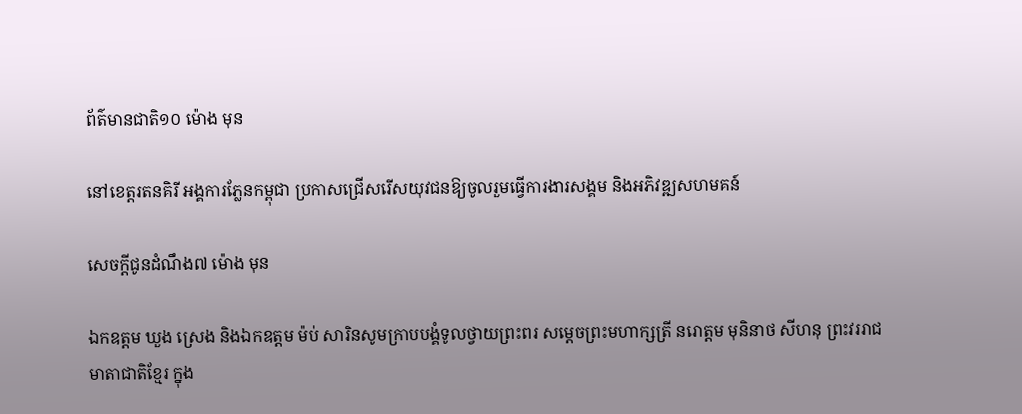ព័ត៌មានជាតិ១០ ម៉ោង មុន

នៅខេត្តរតនគិរី អង្គការភ្លែនកម្ពុជា ប្រកាសជ្រើសរើសយុវជនឱ្យចូលរួមធ្វើការងារសង្គម និងអភិវឌ្ឍសហមគន៍

សេចក្ដីជូនដំណឹង៧ ម៉ោង មុន

ឯកឧត្តម ឃួង ស្រេង និងឯកឧត្ដម ម៉ប់ សារិនសូមក្រាបបង្គំទូលថ្វាយព្រះពរ សម្ដេចព្រះមហាក្សត្រី នរោត្ដម មុនិនាថ សីហនុ ព្រះវររាជមាតាជាតិខ្មែរ ក្នុង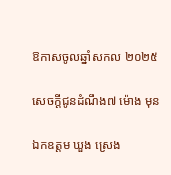ឱកាសចូលឆ្នាំសកល ២០២៥

សេចក្ដីជូនដំណឹង៧ ម៉ោង មុន

ឯកឧត្តម ឃួង ស្រេង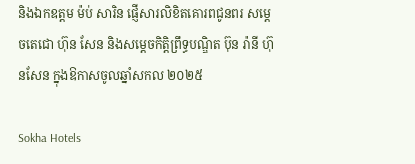និងឯកឧត្ដម ម៉ប់ សារិន ផ្ញើសារលិខិតគោរពជូនពរ សម្ដេចតេជោ ហ៊ុន សែន និងសម្ដេចកិត្តិព្រឹទ្ធបណ្ឌិត ប៊ុន រ៉ានី ហ៊ុនសែន ក្នុងឱកាសចូលឆ្នាំសកល ២០២៥

Sokha Hotels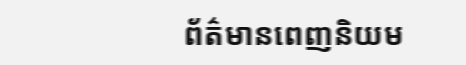ព័ត៌មានពេញនិយម